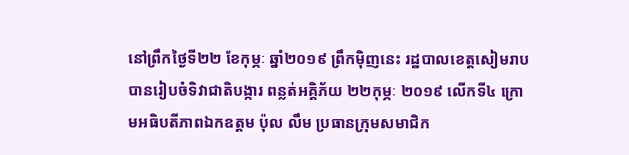នៅព្រឹកថ្ងៃទី២២ ខែកុម្ភៈ ឆ្នាំ២០១៩ ព្រឹកម៉ិញនេះ រដ្ឋបាលខេត្តសៀមរាប បានរៀបចំទិវាជាតិបង្ការ ពន្លត់អគ្គិភ័យ ២២កុម្ភៈ ២០១៩ លើកទី៤ ក្រោមអធិបតីភាពឯកឧត្តម ប៉ុល លឹម ប្រធានក្រុមសមាជិក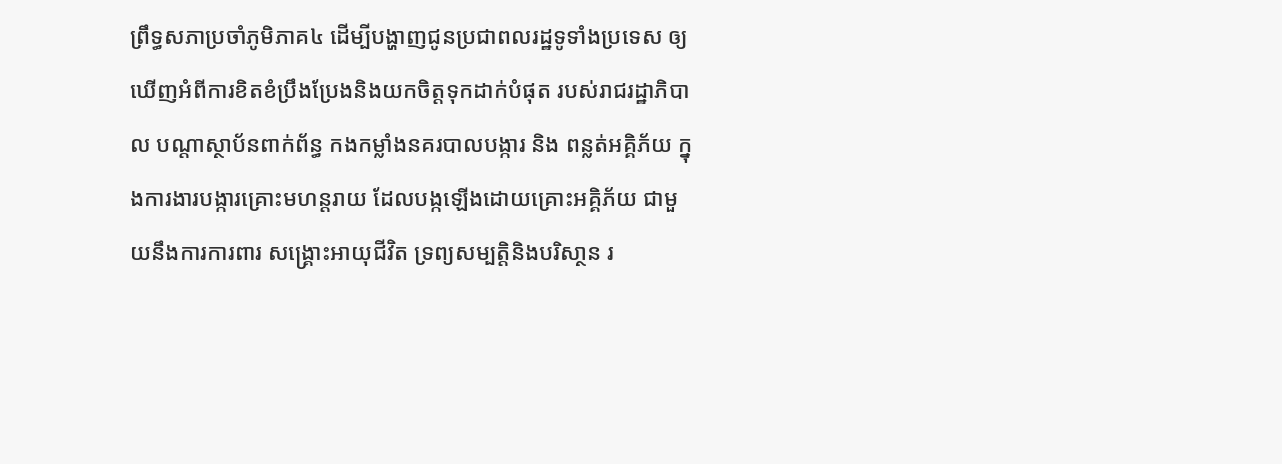ព្រឹទ្ធសភាប្រចាំភូមិភាគ៤ ដើម្បីបង្ហាញជូនប្រជាពលរដ្ឋទូទាំងប្រទេស ឲ្យឃើញអំពីការខិតខំប្រឹងប្រែងនិងយកចិត្តទុកដាក់បំផុត របស់រាជរដ្ឋាភិបាល បណ្តាស្ថាប័នពាក់ព័ន្ធ កងកម្លាំងនគរបាលបង្ការ និង ពន្លត់អគ្គិភ័យ ក្នុងការងារបង្ការគ្រោះមហន្តរាយ ដែលបង្កឡើងដោយគ្រោះអគ្គិភ័យ ជាមួយនឹងការការពារ សង្គ្រោះអាយុជីវិត ទ្រព្យសម្បត្តិនិងបរិសា្ថន រ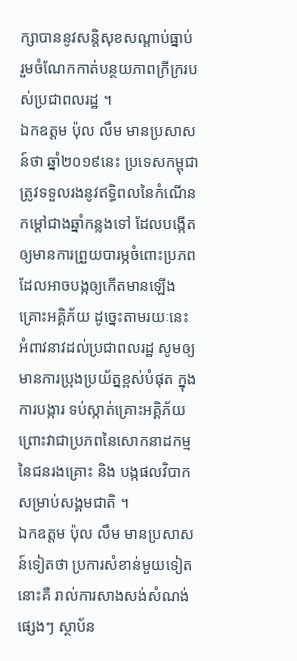ក្សាបាននូវសន្តិសុខសណ្តាប់ធ្នាប់ រួមចំណែកកាត់បន្ថយភាពក្រីក្ររបស់ប្រជាពលរដ្ឋ ។
ឯកឧត្តម ប៉ុល លឹម មានប្រសាសន៍ថា ឆ្នាំ២០១៩នេះ ប្រទេសកម្ពុជាត្រូវទទួលរងនូវឥទ្ធិពលនៃកំណើនកម្តៅជាងឆ្នាំកន្លងទៅ ដែលបង្កើតឲ្យមានការព្រួយបារម្ភចំពោះប្រភពដែលអាចបង្កឲ្យកើតមានឡើងគ្រោះអគ្គិភ័យ ដូច្នេះតាមរយៈនេះ អំពាវនាវដល់ប្រជាពលរដ្ឋ សូមឲ្យមានការប្រុងប្រយ័ត្នខ្ពស់បំផុត ក្នុងការបង្ការ ទប់ស្កាត់គ្រោះអគ្គិភ័យ ព្រោះវាជាប្រភពនៃសោកនាដកម្មនៃជនរងគ្រោះ និង បង្កផលវិបាកសម្រាប់សង្គមជាតិ ។
ឯកឧត្តម ប៉ុល លឹម មានប្រសាសន៍ទៀតថា ប្រការសំខាន់មួយទៀតនោះគឺ រាល់ការសាងសង់សំណង់ផ្សេងៗ ស្ថាប័ន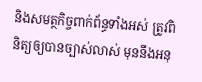និងសមត្ថកិច្ចពាក់ព័ន្ធទាំងអស់ ត្រូវពិនិត្យឲ្យបានច្បាស់លាស់ មុននឹងអនុ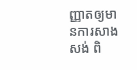ញ្ញាតឲ្យមានការសាងសង់ ពិ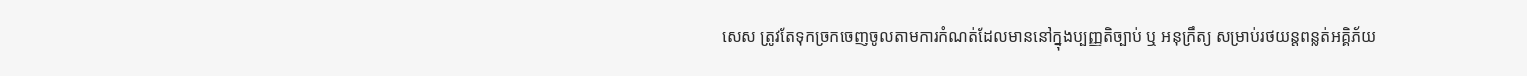សេស ត្រូវតែទុកច្រកចេញចូលតាមការកំណត់ដែលមាននៅក្នុងប្បញ្ញតិច្បាប់ ឬ អនុក្រឹត្យ សម្រាប់រថយន្តពន្លត់អគ្គិភ័យ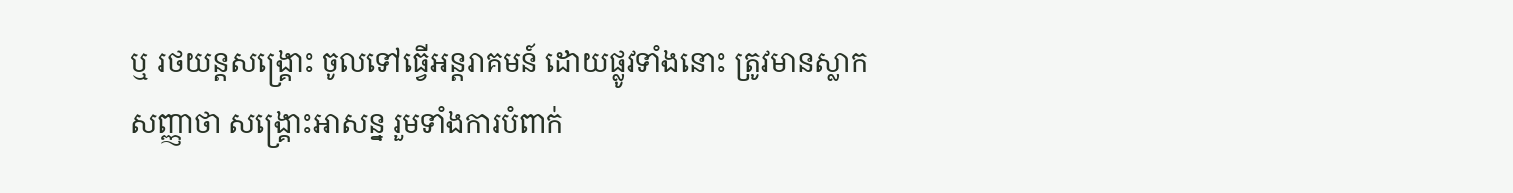ឬ រថយន្តសង្គ្រោះ ចូលទៅធ្វើអន្តរាគមន៍ ដោយផ្លូវទាំងនោះ ត្រូវមានស្លាកសញ្ញាថា សង្គ្រោះអាសន្ន រួមទាំងការបំពាក់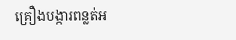គ្រឿងបង្ការពន្លត់អ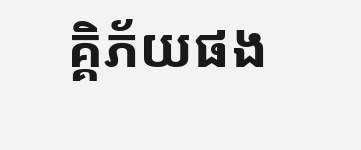គ្គិភ័យផង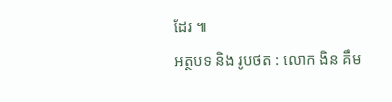ដែរ ៕
អត្ថបទ និង រូបថត : លោក ងិន គឹម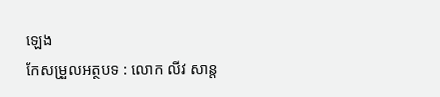ឡេង
កែសម្រួលអត្ថបទ : លោក លីវ សាន្ត